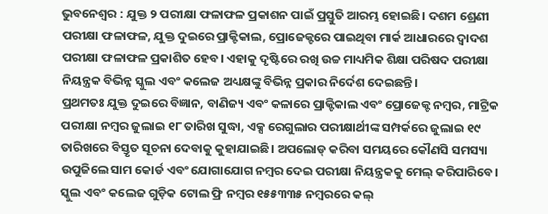ଭୁବନେଶ୍ବର : ଯୁକ୍ତ ୨ ପରୀକ୍ଷା ଫଳାଫଳ ପ୍ରକାଶନ ପାଇଁ ପ୍ରସ୍ତୁତି ଆରମ୍ଭ ହୋଇଛି। ଦଶମ ଶ୍ରେଣୀ ପରୀକ୍ଷା ଫଳାଫଳ, ଯୁକ୍ତ ଦୁଇରେ ପ୍ରାକ୍ଟିକାଲ, ପ୍ରୋଜେକ୍ଟରେ ପାଇଥିବା ମାର୍କ ଆଧାରରେ ଦ୍ବାଦଶ ପରୀକ୍ଷା ଫଳାଫଳ ପ୍ରକାଶିତ ହେବ। ଏହାକୁ ଦୃଷ୍ଟିରେ ରଖି ଉଚ୍ଚ ମାଧ୍ୟମିକ ଶିକ୍ଷା ପରିଷଦ ପରୀକ୍ଷା ନିୟନ୍ତ୍ରକ ବିଭିନ୍ନ ସ୍କୁଲ ଏବଂ କଲେଜ ଅଧ୍ୟକ୍ଷଙ୍କୁ ବିଭିନ୍ନ ପ୍ରକାର ନିର୍ଦେଶ ଦେଇଛନ୍ତି।
ପ୍ରଥମତଃ ଯୁକ୍ତ ଦୁଇରେ ବିଜ୍ଞାନ, ବାଣିଜ୍ୟ ଏବଂ କଳାରେ ପ୍ରାକ୍ଟିକାଲ ଏବଂ ପ୍ରୋଜେକ୍ଟ ନମ୍ବର, ମାଟ୍ରିକ ପରୀକ୍ଷା ନମ୍ବର ଜୁଲାଇ ୧୮ ତାରିଖ ସୁଦ୍ଧା, ଏକ୍ସ ରେଗୁଲାର ପରୀକ୍ଷାର୍ଥୀଙ୍କ ସମ୍ପର୍କରେ ଜୁଲାଇ ୧୯ ତାରିଖରେ ବିସ୍ତୃତ ସୂଚନା ଦେବାକୁ କୁହାଯାଇଛି। ଅପଲୋଡ୍ କରିବା ସମୟରେ କୌଣସି ସମସ୍ୟା ଉପୁଜିଲେ ସାମ କୋର୍ଡ ଏବଂ ଯୋଗାଯୋଗ ନମ୍ବର ଦେଇ ପରୀକ୍ଷା ନିୟନ୍ତ୍ରକକୁ ମେଲ୍ କରିପାରିବେ। ସ୍କୁଲ ଏବଂ କଲେଜ ଗୁଡ଼ିକ ଟୋଲ ଫ୍ରି ନମ୍ବର ୧୫୫୩୩୫ ନମ୍ବରରେ କଲ୍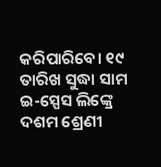କରିପାରିବେ। ୧୯ ତାରିଖ ସୁଦ୍ଧା ସାମ ଇ-ସ୍ପେସ ଲିଙ୍କ୍ରେ ଦଶମ ଶ୍ରେଣୀ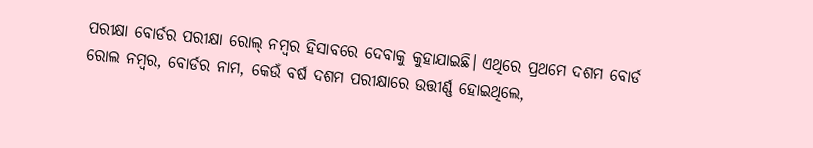ପରୀକ୍ଷା ବୋର୍ଡର ପରୀକ୍ଷା ରୋଲ୍ ନମ୍ବର ହିସାବରେ ଦେବାକୁ କୁହାଯାଇଛି। ଏଥିରେ ପ୍ରଥମେ ଦଶମ ବୋର୍ଡ ରୋଲ ନମ୍ବର, ବୋର୍ଡର ନାମ, କେଉଁ ବର୍ଷ ଦଶମ ପରୀକ୍ଷାରେ ଉତ୍ତୀର୍ଣ୍ଣ ହୋଇଥିଲେ,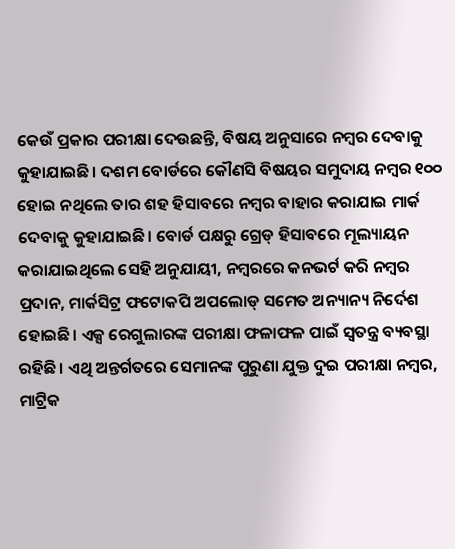କେଉଁ ପ୍ରକାର ପରୀକ୍ଷା ଦେଉଛନ୍ତି, ବିଷୟ ଅନୁସାରେ ନମ୍ବର ଦେବାକୁ କୁହାଯାଇଛି। ଦଶମ ବୋର୍ଡରେ କୌଣସି ବିଷୟର ସମୁଦାୟ ନମ୍ବର ୧୦୦ ହୋଇ ନଥିଲେ ତାର ଶହ ହିସାବରେ ନମ୍ବର ବାହାର କରାଯାଇ ମାର୍କ ଦେବାକୁ କୁହାଯାଇଛି। ବୋର୍ଡ ପକ୍ଷରୁ ଗ୍ରେଡ୍ ହିସାବରେ ମୂଲ୍ୟାୟନ କରାଯାଇଥିଲେ ସେହି ଅନୁଯାୟୀ, ନମ୍ବରରେ କନଭର୍ଟ କରି ନମ୍ବର ପ୍ରଦାନ, ମାର୍କସିଟ୍ର ଫଟୋକପି ଅପଲୋଡ୍ ସମେତ ଅନ୍ୟାନ୍ୟ ନିର୍ଦେଶ ହୋଇଛି। ଏକ୍ସ ରେଗୁଲାରଙ୍କ ପରୀକ୍ଷା ଫଳାଫଳ ପାଇଁ ସ୍ବତନ୍ତ୍ର ବ୍ୟବସ୍ଥା ରହିଛି। ଏଥି ଅନ୍ତର୍ଗତରେ ସେମାନଙ୍କ ପୁରୁଣା ଯୁକ୍ତ ଦୁଇ ପରୀକ୍ଷା ନମ୍ବର, ମାଟ୍ରିକ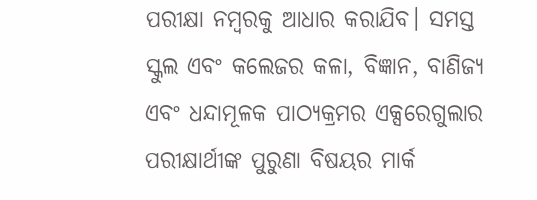ପରୀକ୍ଷା ନମ୍ବରକୁ ଆଧାର କରାଯିବ। ସମସ୍ତ ସ୍କୁଲ ଏବଂ କଲେଜର କଳା, ବିଜ୍ଞାନ, ବାଣିଜ୍ୟ ଏବଂ ଧନ୍ଦାମୂଳକ ପାଠ୍ୟକ୍ରମର ଏକ୍ସରେଗୁଲାର ପରୀକ୍ଷାର୍ଥୀଙ୍କ ପୁରୁଣା ବିଷୟର ମାର୍କ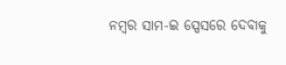ନମ୍ବର ସାମ-ଇ ସ୍ପେସରେ ଦେବାକୁ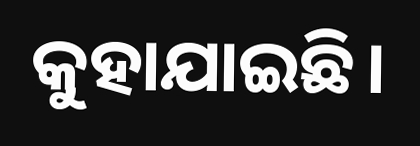କୁହାଯାଇଛି।